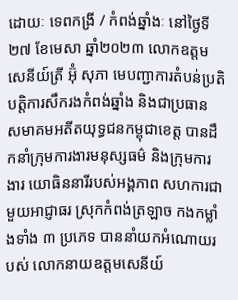ដោយៈ ទេពកង្រី / កំពង់ឆ្នាំងៈ នៅថ្ងៃទី២៧ ខែមេសា ឆ្នាំ២០២៣ លោកឧត្តម សេនីយ៍ត្រី អ៊ុំ សុភា មេបញ្ជាការតំបន់ប្រតិបត្តិការសឹករងកំពង់ឆ្នាំង និងជាប្រធាន សមាគមអតីតយុទ្ធជនកម្ពុជាខេត្ត បានដឹកនាំក្រុមការងារមនុស្សធម៌ និងក្រុមការងារ យោធិននារីរបស់អង្គភាព សហការជាមួយអាជ្ញាធរ ស្រុកកំពង់ត្រឡាច កងកម្លាំងទាំង ៣ ប្រភេទ បាននាំយកអំណោយរបស់ លោកនាយឧត្តមសេនីយ៍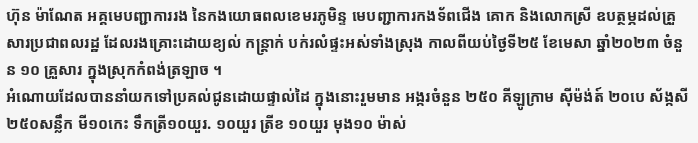ហ៊ុន ម៉ាណែត អគ្គមេបញ្ជាការរង នៃកងយោធពលខេមរភូមិន្ទ មេបញ្ជាការកងទ័ពជើង គោក និងលោកស្រី ឧបត្ថម្ភដល់គ្រួសារប្រជាពលរដ្ឋ ដែលរងគ្រោះដោយខ្យល់ កន្ត្រាក់ បក់រលំផ្ទះអស់ទាំងស្រុង កាលពីយប់ថ្ងៃទី២៥ ខែមេសា ឆ្នាំ២០២៣ ចំនួន ១០ គ្រួសារ ក្នុងស្រុកកំពង់ត្រឡាច ។
អំណោយដែលបាននាំយកទៅប្រគល់ជូនដោយផ្ទាល់ដៃ ក្នុងនោះរួមមាន អង្ករចំនួន ២៥០ គីឡូក្រាម ស៊ីម៉ង់ត៍ ២០បេ ស័ង្កសី ២៥០សន្លឹក មី១០កេះ ទឹកត្រី១០យួរ. ១០យួរ ត្រីខ ១០យួរ មុង១០ ម៉ាស់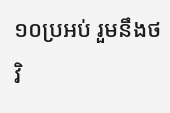១០ប្រអប់ រួមនឹងថវិ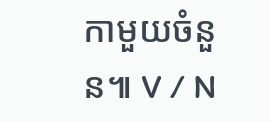កាមួយចំនួន៕ V / N